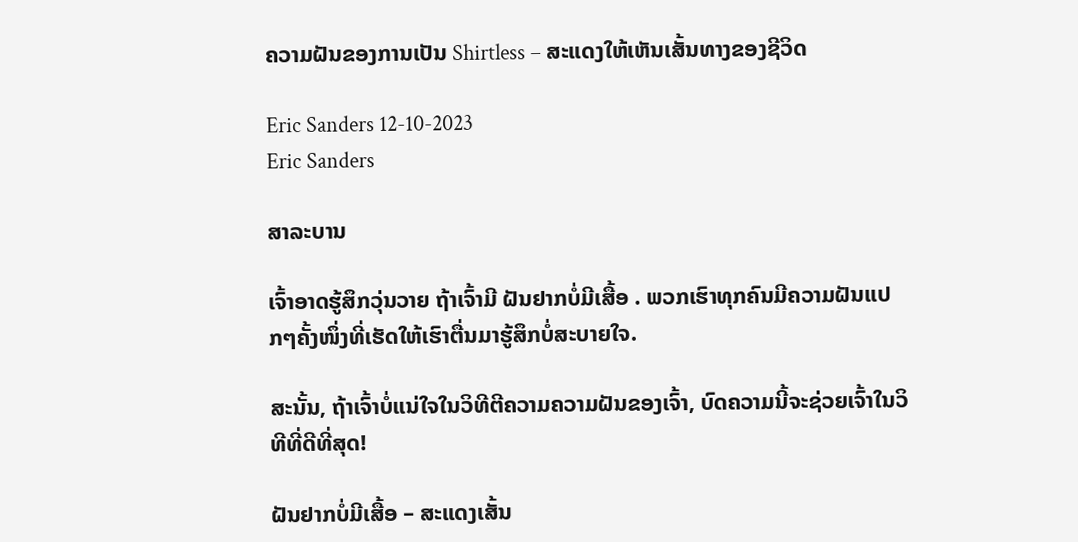ຄວາມຝັນຂອງການເປັນ Shirtless – ສະແດງໃຫ້ເຫັນເສັ້ນທາງຂອງຊີວິດ

Eric Sanders 12-10-2023
Eric Sanders

ສາລະບານ

ເຈົ້າອາດຮູ້ສຶກວຸ່ນວາຍ ຖ້າເຈົ້າມີ ຝັນຢາກບໍ່ມີເສື້ອ . ພວກເຮົາທຸກຄົນມີຄວາມຝັນແປກໆຄັ້ງໜຶ່ງທີ່ເຮັດໃຫ້ເຮົາຕື່ນມາຮູ້ສຶກບໍ່ສະບາຍໃຈ.

ສະນັ້ນ, ຖ້າເຈົ້າບໍ່ແນ່ໃຈໃນວິທີຕີຄວາມຄວາມຝັນຂອງເຈົ້າ, ບົດຄວາມນີ້ຈະຊ່ວຍເຈົ້າໃນວິທີທີ່ດີທີ່ສຸດ!

ຝັນຢາກບໍ່ມີເສື້ອ – ສະແດງເສັ້ນ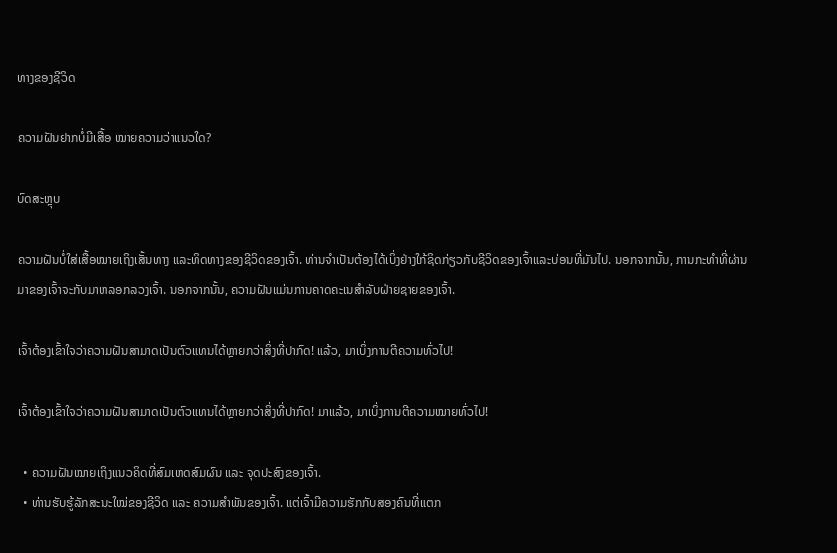ທາງຂອງຊີວິດ

ຄວາມຝັນຢາກບໍ່ມີເສື້ອ ໝາຍຄວາມວ່າແນວໃດ?

ບົດສະຫຼຸບ

ຄວາມຝັນບໍ່ໃສ່ເສື້ອໝາຍເຖິງເສັ້ນທາງ ແລະທິດທາງຂອງຊີວິດຂອງເຈົ້າ. ທ່ານຈໍາເປັນຕ້ອງໄດ້ເບິ່ງຢ່າງໃກ້ຊິດກ່ຽວກັບຊີວິດຂອງເຈົ້າແລະບ່ອນທີ່ມັນໄປ. ນອກຈາກນັ້ນ, ການກະທໍາທີ່ຜ່ານມາຂອງເຈົ້າຈະກັບມາຫລອກລວງເຈົ້າ. ນອກຈາກນັ້ນ, ຄວາມຝັນແມ່ນການຄາດຄະເນສໍາລັບຝ່າຍຊາຍຂອງເຈົ້າ.

ເຈົ້າຕ້ອງເຂົ້າໃຈວ່າຄວາມຝັນສາມາດເປັນຕົວແທນໄດ້ຫຼາຍກວ່າສິ່ງທີ່ປາກົດ! ແລ້ວ, ມາເບິ່ງການຕີຄວາມທົ່ວໄປ!

ເຈົ້າຕ້ອງເຂົ້າໃຈວ່າຄວາມຝັນສາມາດເປັນຕົວແທນໄດ້ຫຼາຍກວ່າສິ່ງທີ່ປາກົດ! ມາແລ້ວ, ມາເບິ່ງການຕີຄວາມໝາຍທົ່ວໄປ!

  • ຄວາມຝັນໝາຍເຖິງແນວຄິດທີ່ສົມເຫດສົມຜົນ ແລະ ຈຸດປະສົງຂອງເຈົ້າ.
  • ທ່ານຮັບຮູ້ລັກສະນະໃໝ່ຂອງຊີວິດ ແລະ ຄວາມສຳພັນຂອງເຈົ້າ. ແຕ່ເຈົ້າມີຄວາມຮັກກັບສອງຄົນທີ່ແຕກ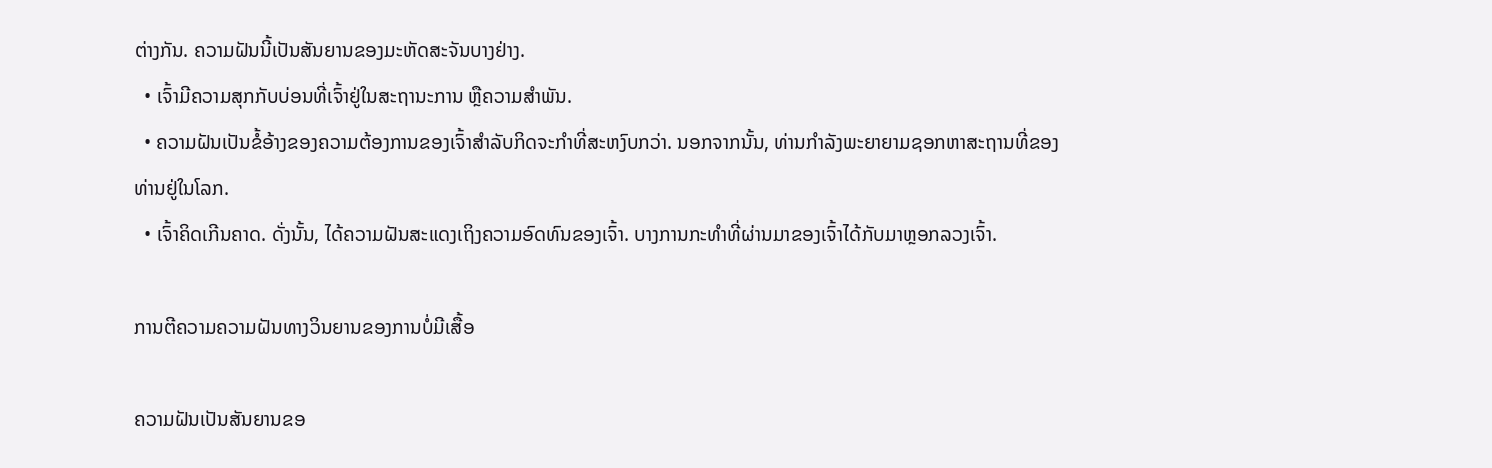ຕ່າງກັນ. ຄວາມຝັນນີ້ເປັນສັນຍານຂອງມະຫັດສະຈັນບາງຢ່າງ.
  • ເຈົ້າມີຄວາມສຸກກັບບ່ອນທີ່ເຈົ້າຢູ່ໃນສະຖານະການ ຫຼືຄວາມສໍາພັນ.
  • ຄວາມຝັນເປັນຂໍ້ອ້າງຂອງຄວາມຕ້ອງການຂອງເຈົ້າສຳລັບກິດຈະກຳທີ່ສະຫງົບກວ່າ. ນອກຈາກນັ້ນ, ທ່ານກໍາລັງພະຍາຍາມຊອກຫາສະຖານທີ່ຂອງທ່ານຢູ່ໃນໂລກ.
  • ເຈົ້າຄິດເກີນຄາດ. ດັ່ງນັ້ນ, ໄດ້ຄວາມຝັນສະແດງເຖິງຄວາມອົດທົນຂອງເຈົ້າ. ບາງການກະທຳທີ່ຜ່ານມາຂອງເຈົ້າໄດ້ກັບມາຫຼອກລວງເຈົ້າ.

ການຕີຄວາມຄວາມຝັນທາງວິນຍານຂອງການບໍ່ມີເສື້ອ

ຄວາມຝັນເປັນສັນຍານຂອ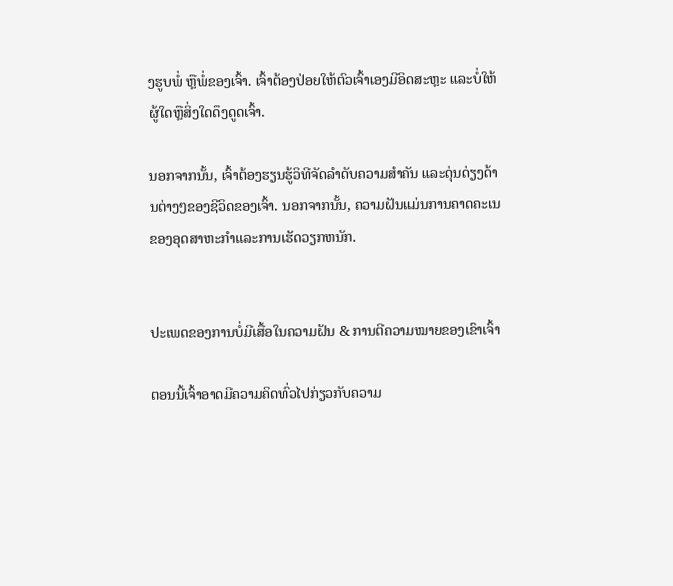ງຮູບພໍ່ ຫຼືພໍ່ຂອງເຈົ້າ. ເຈົ້າຕ້ອງປ່ອຍໃຫ້ຕົວເຈົ້າເອງມີອິດສະຫຼະ ແລະບໍ່ໃຫ້ຜູ້ໃດຫຼືສິ່ງໃດດຶງດູດເຈົ້າ.

ນອກຈາກນັ້ນ, ເຈົ້າຕ້ອງຮຽນຮູ້ວິທີຈັດລໍາດັບຄວາມສໍາຄັນ ແລະດຸ່ນດ່ຽງດ້ານຕ່າງໆຂອງຊີວິດຂອງເຈົ້າ. ນອກຈາກນັ້ນ, ຄວາມຝັນແມ່ນການຄາດຄະເນຂອງອຸດສາຫະກໍາແລະການເຮັດວຽກຫນັກ.


ປະເພດຂອງການບໍ່ມີເສື້ອໃນຄວາມຝັນ & ການຕີຄວາມໝາຍຂອງເຂົາເຈົ້າ

ຕອນນີ້ເຈົ້າອາດມີຄວາມຄິດທົ່ວໄປກ່ຽວກັບຄວາມ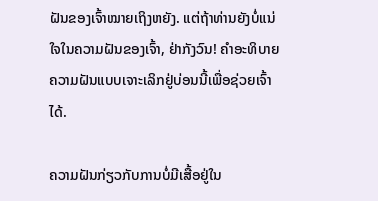ຝັນຂອງເຈົ້າໝາຍເຖິງຫຍັງ. ແຕ່ຖ້າທ່ານຍັງບໍ່ແນ່ໃຈໃນຄວາມຝັນຂອງເຈົ້າ, ຢ່າກັງວົນ! ຄຳອະທິບາຍຄວາມຝັນແບບເຈາະເລິກຢູ່ບ່ອນນີ້ເພື່ອຊ່ວຍເຈົ້າໄດ້.

ຄວາມຝັນກ່ຽວກັບການບໍ່ມີເສື້ອຢູ່ໃນ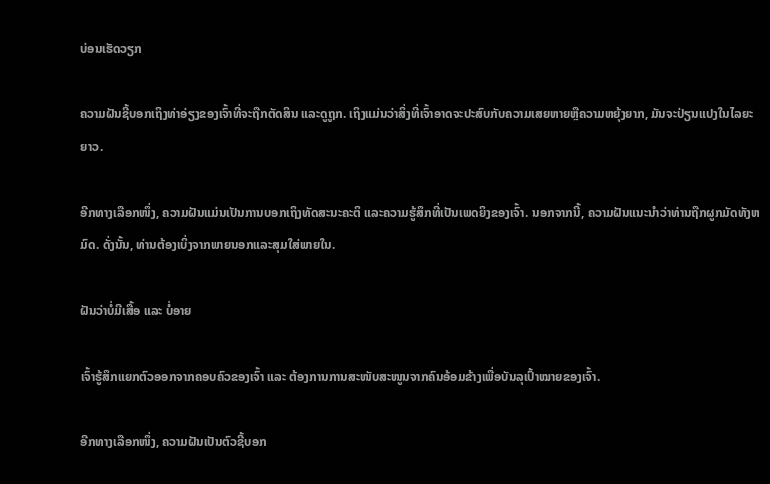ບ່ອນເຮັດວຽກ

ຄວາມຝັນຊີ້ບອກເຖິງທ່າອ່ຽງຂອງເຈົ້າທີ່ຈະຖືກຕັດສິນ ແລະດູຖູກ. ເຖິງແມ່ນວ່າສິ່ງທີ່ເຈົ້າອາດຈະປະສົບກັບຄວາມເສຍຫາຍຫຼືຄວາມຫຍຸ້ງຍາກ, ມັນຈະປ່ຽນແປງໃນໄລຍະຍາວ.

ອີກທາງເລືອກໜຶ່ງ, ຄວາມຝັນແມ່ນເປັນການບອກເຖິງທັດສະນະຄະຕິ ແລະຄວາມຮູ້ສຶກທີ່ເປັນເພດຍິງຂອງເຈົ້າ. ນອກຈາກນີ້, ຄວາມຝັນແນະນໍາວ່າທ່ານຖືກຜູກມັດທັງຫມົດ. ດັ່ງນັ້ນ, ທ່ານຕ້ອງເບິ່ງຈາກພາຍນອກແລະສຸມໃສ່ພາຍໃນ.

ຝັນວ່າບໍ່ມີເສື້ອ ແລະ ບໍ່ອາຍ

ເຈົ້າຮູ້ສຶກແຍກຕົວອອກຈາກຄອບຄົວຂອງເຈົ້າ ແລະ ຕ້ອງການການສະໜັບສະໜູນຈາກຄົນອ້ອມຂ້າງເພື່ອບັນລຸເປົ້າໝາຍຂອງເຈົ້າ.

ອີກທາງເລືອກໜຶ່ງ, ຄວາມຝັນເປັນຕົວຊີ້ບອກ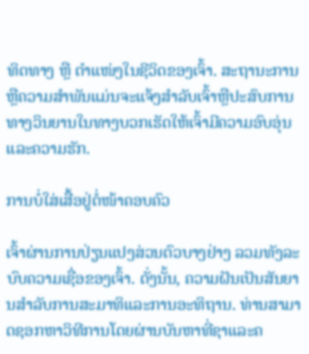ທິດທາງ ຫຼື ຕຳແໜ່ງໃນຊີວິດຂອງເຈົ້າ. ສະຖານະການຫຼືຄວາມສໍາພັນແມ່ນຈະແຈ້ງສໍາລັບເຈົ້າຫຼືປະສົບການທາງວິນຍານໃນທາງບວກເຮັດໃຫ້ເຈົ້າມີຄວາມອົບອຸ່ນແລະຄວາມຮັກ.

ການບໍ່ໃສ່ເສື້ອຢູ່ຕໍ່ໜ້າຄອບຄົວ

ເຈົ້າຜ່ານການປ່ຽນແປງສ່ວນຕົວບາງຢ່າງ ລວມທັງລະບົບຄວາມເຊື່ອຂອງເຈົ້າ. ດັ່ງນັ້ນ, ຄວາມຝັນເປັນສັນຍານສໍາລັບການສະມາທິແລະການອະທິຖານ. ທ່ານສາມາດຊອກຫາວິທີການໂດຍຜ່ານບັນຫາທີ່ຊາແລະຄ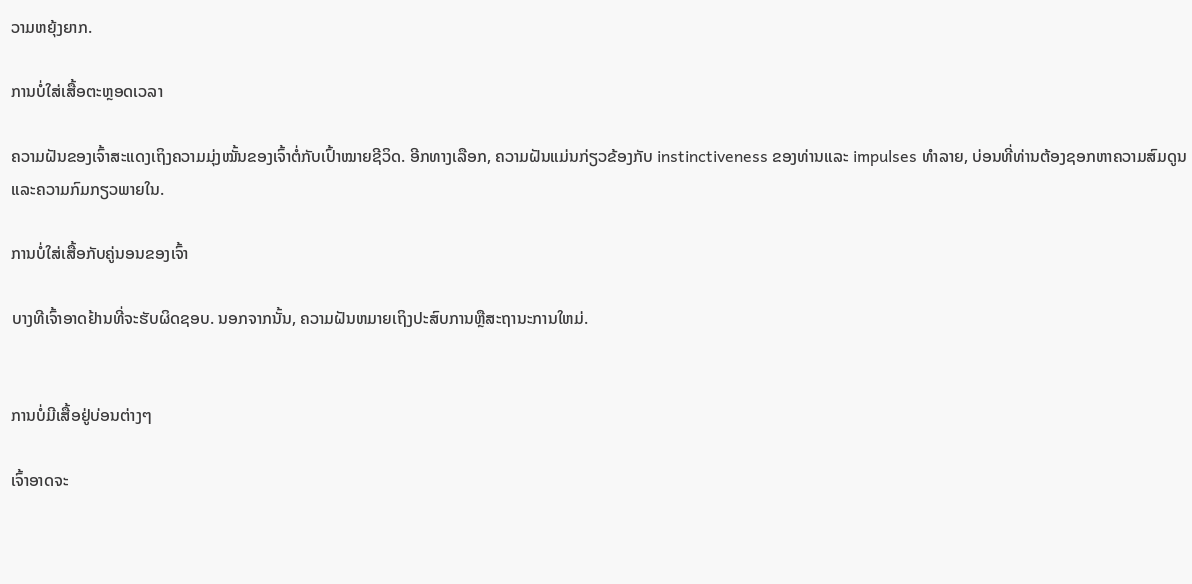ວາມຫຍຸ້ງຍາກ.

ການບໍ່ໃສ່ເສື້ອຕະຫຼອດເວລາ

ຄວາມຝັນຂອງເຈົ້າສະແດງເຖິງຄວາມມຸ່ງໝັ້ນຂອງເຈົ້າຕໍ່ກັບເປົ້າໝາຍຊີວິດ. ອີກທາງເລືອກ, ຄວາມຝັນແມ່ນກ່ຽວຂ້ອງກັບ instinctiveness ຂອງທ່ານແລະ impulses ທໍາລາຍ, ບ່ອນທີ່ທ່ານຕ້ອງຊອກຫາຄວາມສົມດູນແລະຄວາມກົມກຽວພາຍໃນ.

ການບໍ່ໃສ່ເສື້ອກັບຄູ່ນອນຂອງເຈົ້າ

ບາງທີເຈົ້າອາດຢ້ານທີ່ຈະຮັບຜິດຊອບ. ນອກຈາກນັ້ນ, ຄວາມຝັນຫມາຍເຖິງປະສົບການຫຼືສະຖານະການໃຫມ່.


ການບໍ່ມີເສື້ອຢູ່ບ່ອນຕ່າງໆ

ເຈົ້າອາດຈະ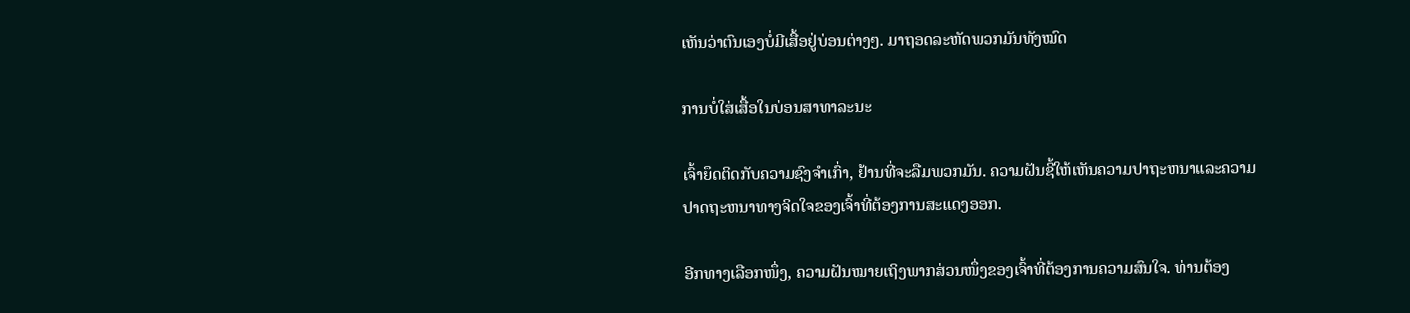ເຫັນວ່າຕົນເອງບໍ່ມີເສື້ອຢູ່ບ່ອນຕ່າງໆ. ມາຖອດລະຫັດພວກມັນທັງໝົດ

ການບໍ່ໃສ່ເສື້ອໃນບ່ອນສາທາລະນະ

ເຈົ້າຍຶດຕິດກັບຄວາມຊົງຈຳເກົ່າ, ຢ້ານທີ່ຈະລືມພວກມັນ. ຄວາມຝັນຊີ້ໃຫ້ເຫັນຄວາມປາຖະຫນາແລະຄວາມປາດຖະຫນາທາງຈິດໃຈຂອງເຈົ້າທີ່ຕ້ອງການສະແດງອອກ.

ອີກທາງເລືອກໜຶ່ງ, ຄວາມຝັນໝາຍເຖິງພາກສ່ວນໜຶ່ງຂອງເຈົ້າທີ່ຕ້ອງການຄວາມສົນໃຈ. ທ່ານຕ້ອງ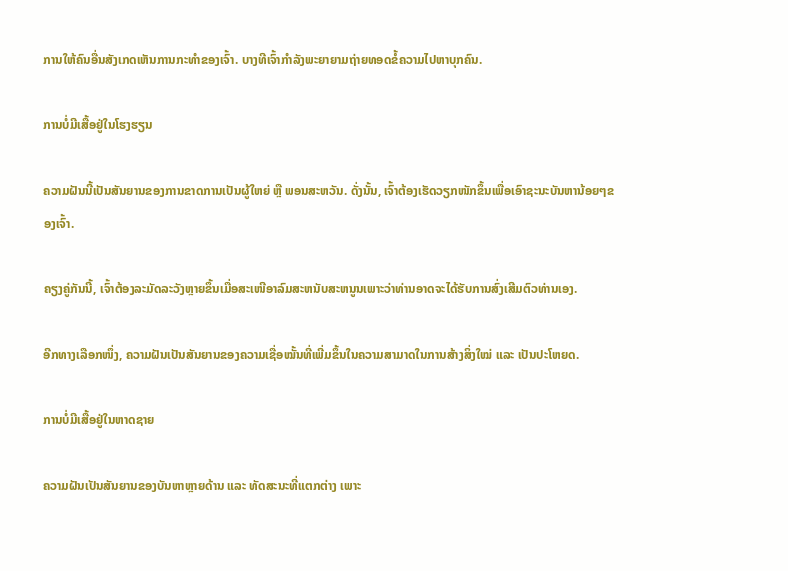ການໃຫ້ຄົນອື່ນສັງເກດເຫັນການກະທໍາຂອງເຈົ້າ. ບາງທີເຈົ້າກຳລັງພະຍາຍາມຖ່າຍທອດຂໍ້ຄວາມໄປຫາບຸກຄົນ.

ການບໍ່ມີເສື້ອຢູ່ໃນໂຮງຮຽນ

ຄວາມຝັນນີ້ເປັນສັນຍານຂອງການຂາດການເປັນຜູ້ໃຫຍ່ ຫຼື ພອນສະຫວັນ. ດັ່ງນັ້ນ, ເຈົ້າຕ້ອງເຮັດວຽກໜັກຂຶ້ນເພື່ອເອົາຊະນະບັນຫານ້ອຍໆຂອງເຈົ້າ.

ຄຽງຄູ່ກັນນີ້, ເຈົ້າຕ້ອງລະມັດລະວັງຫຼາຍຂຶ້ນເມື່ອສະເໜີອາລົມສະຫນັບສະຫນູນເພາະວ່າທ່ານອາດຈະໄດ້ຮັບການສົ່ງເສີມຕົວທ່ານເອງ.

ອີກທາງເລືອກໜຶ່ງ, ຄວາມຝັນເປັນສັນຍານຂອງຄວາມເຊື່ອໝັ້ນທີ່ເພີ່ມຂຶ້ນໃນຄວາມສາມາດໃນການສ້າງສິ່ງໃໝ່ ແລະ ເປັນປະໂຫຍດ.

ການບໍ່ມີເສື້ອຢູ່ໃນຫາດຊາຍ

ຄວາມຝັນເປັນສັນຍານຂອງບັນຫາຫຼາຍດ້ານ ແລະ ທັດສະນະທີ່ແຕກຕ່າງ ເພາະ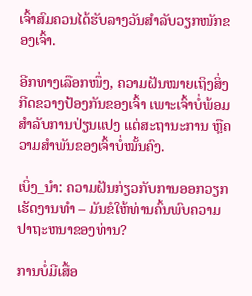ເຈົ້າສົມຄວນໄດ້ຮັບລາງວັນສຳລັບວຽກໜັກຂອງເຈົ້າ.

ອີກທາງເລືອກໜຶ່ງ, ຄວາມຝັນໝາຍເຖິງສິ່ງກີດຂວາງປ້ອງກັນຂອງເຈົ້າ ເພາະເຈົ້າບໍ່ພ້ອມສຳລັບການປ່ຽນແປງ ແຕ່ສະຖານະການ ຫຼືຄວາມສຳພັນຂອງເຈົ້າບໍ່ໝັ້ນຄົງ.

ເບິ່ງ_ນຳ: ຄວາມຝັນກ່ຽວກັບການອອກວຽກເຮັດງານທໍາ – ມັນຂໍໃຫ້ທ່ານຄົ້ນພົບຄວາມປາຖະຫນາຂອງທ່ານ?

ການບໍ່ມີເສື້ອ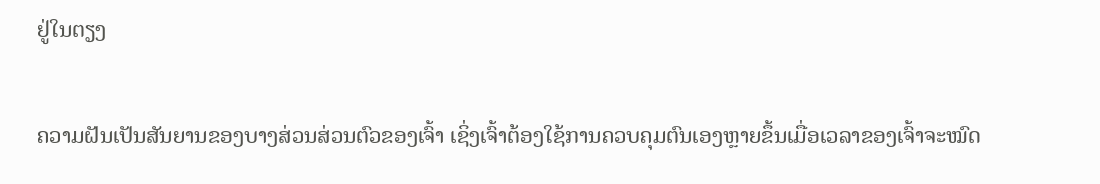ຢູ່ໃນຕຽງ

ຄວາມຝັນເປັນສັນຍານຂອງບາງສ່ວນສ່ວນຕົວຂອງເຈົ້າ ເຊິ່ງເຈົ້າຕ້ອງໃຊ້ການຄວບຄຸມຕົນເອງຫຼາຍຂຶ້ນເມື່ອເວລາຂອງເຈົ້າຈະໝົດ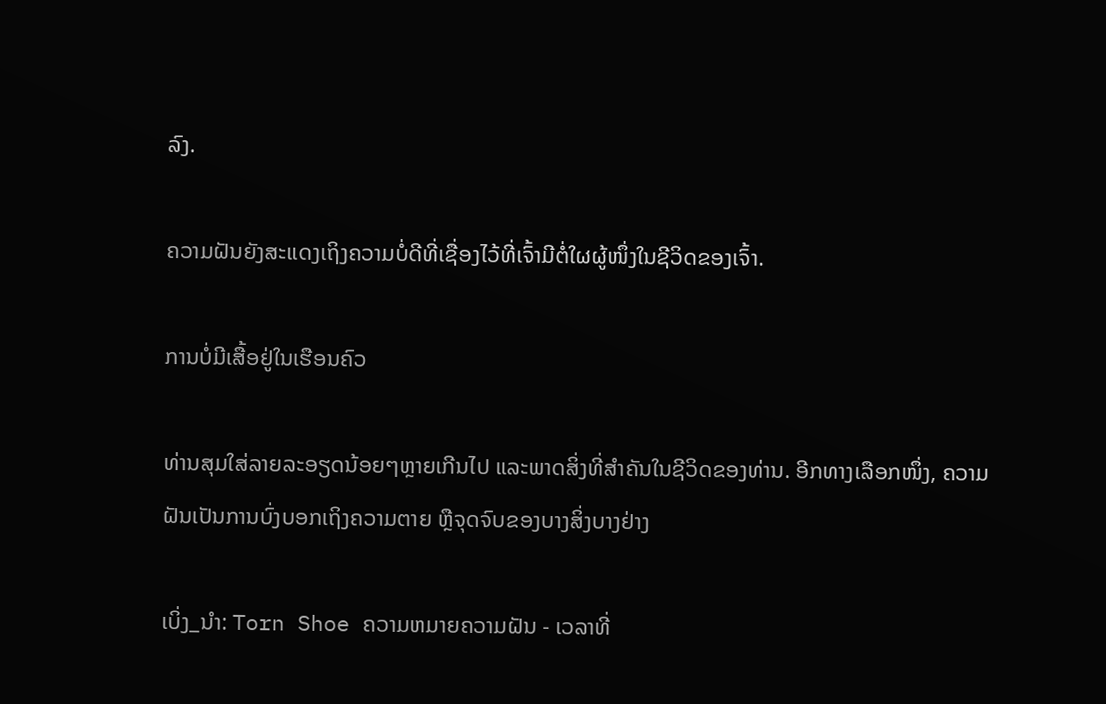ລົງ.

ຄວາມຝັນຍັງສະແດງເຖິງຄວາມບໍ່ດີທີ່ເຊື່ອງໄວ້ທີ່ເຈົ້າມີຕໍ່ໃຜຜູ້ໜຶ່ງໃນຊີວິດຂອງເຈົ້າ.

ການບໍ່ມີເສື້ອຢູ່ໃນເຮືອນຄົວ

ທ່ານສຸມໃສ່ລາຍລະອຽດນ້ອຍໆຫຼາຍເກີນໄປ ແລະພາດສິ່ງທີ່ສຳຄັນໃນຊີວິດຂອງທ່ານ. ອີກທາງເລືອກໜຶ່ງ, ຄວາມຝັນເປັນການບົ່ງບອກເຖິງຄວາມຕາຍ ຫຼືຈຸດຈົບຂອງບາງສິ່ງບາງຢ່າງ

ເບິ່ງ_ນຳ: Torn Shoe ຄວາມຫມາຍຄວາມຝັນ - ເວລາທີ່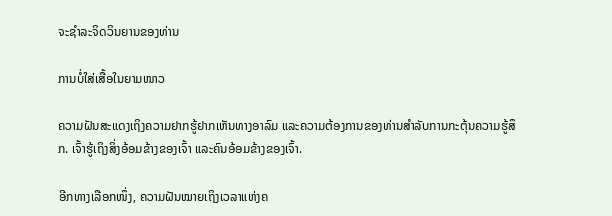ຈະຊໍາລະຈິດວິນຍານຂອງທ່ານ

ການບໍ່ໃສ່ເສື້ອໃນຍາມໜາວ

ຄວາມຝັນສະແດງເຖິງຄວາມຢາກຮູ້ຢາກເຫັນທາງອາລົມ ແລະຄວາມຕ້ອງການຂອງທ່ານສຳລັບການກະຕຸ້ນຄວາມຮູ້ສຶກ. ເຈົ້າຮູ້ເຖິງສິ່ງອ້ອມຂ້າງຂອງເຈົ້າ ແລະຄົນອ້ອມຂ້າງຂອງເຈົ້າ.

ອີກທາງເລືອກໜຶ່ງ, ຄວາມຝັນໝາຍເຖິງເວລາແຫ່ງຄ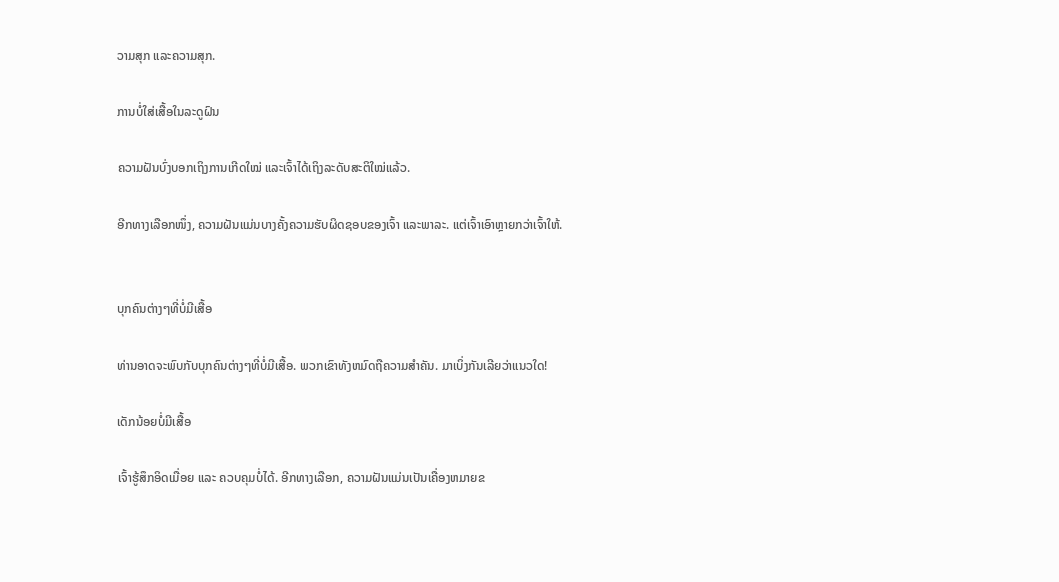ວາມສຸກ ແລະຄວາມສຸກ.

ການບໍ່ໃສ່ເສື້ອໃນລະດູຝົນ

ຄວາມຝັນບົ່ງບອກເຖິງການເກີດໃໝ່ ແລະເຈົ້າໄດ້ເຖິງລະດັບສະຕິໃໝ່ແລ້ວ.

ອີກທາງເລືອກໜຶ່ງ, ຄວາມຝັນແມ່ນບາງຄັ້ງຄວາມຮັບຜິດຊອບຂອງເຈົ້າ ແລະພາລະ. ແຕ່ເຈົ້າເອົາຫຼາຍກວ່າເຈົ້າໃຫ້.


ບຸກຄົນຕ່າງໆທີ່ບໍ່ມີເສື້ອ

ທ່ານອາດຈະພົບກັບບຸກຄົນຕ່າງໆທີ່ບໍ່ມີເສື້ອ. ພວກເຂົາທັງຫມົດຖືຄວາມສໍາຄັນ. ມາເບິ່ງກັນເລີຍວ່າແນວໃດ!

ເດັກນ້ອຍບໍ່ມີເສື້ອ

ເຈົ້າຮູ້ສຶກອິດເມື່ອຍ ແລະ ຄວບຄຸມບໍ່ໄດ້. ອີກທາງເລືອກ, ຄວາມຝັນແມ່ນເປັນເຄື່ອງຫມາຍຂ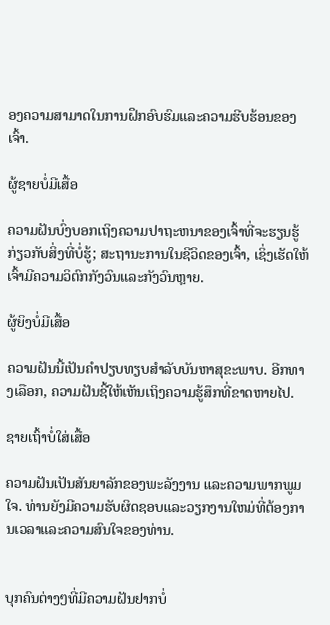ອງຄວາມສາມາດໃນການຝຶກອົບຮົມແລະຄວາມຮີບຮ້ອນຂອງເຈົ້າ.

ຜູ້ຊາຍບໍ່ມີເສື້ອ

ຄວາມຝັນບົ່ງບອກເຖິງຄວາມປາຖະຫນາຂອງເຈົ້າທີ່ຈະຮຽນຮູ້ກ່ຽວກັບສິ່ງທີ່ບໍ່ຮູ້; ສະຖານະການໃນຊີວິດຂອງເຈົ້າ, ເຊິ່ງເຮັດໃຫ້ເຈົ້າມີຄວາມວິຕົກກັງວົນແລະກັງວົນຫຼາຍ.

ຜູ້ຍິງບໍ່ມີເສື້ອ

ຄວາມຝັນນີ້ເປັນຄຳປຽບທຽບສຳລັບບັນຫາສຸຂະພາບ. ອີກທາງເລືອກ, ຄວາມຝັນຊີ້ໃຫ້ເຫັນເຖິງຄວາມຮູ້ສຶກທີ່ຂາດຫາຍໄປ.

ຊາຍເຖົ້າບໍ່ໃສ່ເສື້ອ

ຄວາມຝັນເປັນສັນຍາລັກຂອງພະລັງງານ ແລະຄວາມພາກພູມໃຈ. ທ່ານຍັງມີຄວາມຮັບຜິດຊອບແລະວຽກງານໃຫມ່ທີ່ຕ້ອງການເວລາແລະຄວາມສົນໃຈຂອງທ່ານ.


ບຸກຄົນຕ່າງໆທີ່ມີຄວາມຝັນຢາກບໍ່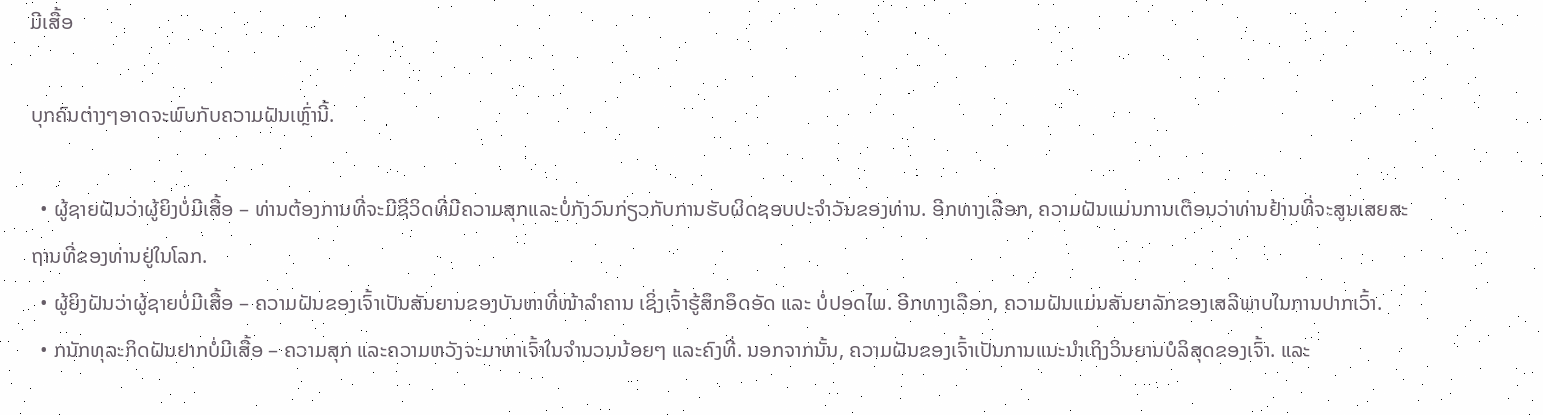ມີເສື້ອ

ບຸກຄົນຕ່າງໆອາດຈະພົບກັບຄວາມຝັນເຫຼົ່ານີ້.

  • ຜູ້ຊາຍຝັນວ່າຜູ້ຍິງບໍ່ມີເສື້ອ – ທ່ານຕ້ອງການທີ່ຈະມີຊີວິດທີ່ມີຄວາມສຸກແລະບໍ່ກັງວົນກ່ຽວກັບການຮັບຜິດຊອບປະຈໍາວັນຂອງທ່ານ. ອີກທາງເລືອກ, ຄວາມຝັນແມ່ນການເຕືອນວ່າທ່ານຢ້ານທີ່ຈະສູນເສຍສະຖານທີ່ຂອງທ່ານຢູ່ໃນໂລກ.
  • ຜູ້ຍິງຝັນວ່າຜູ້ຊາຍບໍ່ມີເສື້ອ – ຄວາມຝັນຂອງເຈົ້າເປັນສັນຍານຂອງບັນຫາທີ່ໜ້າລຳຄານ ເຊິ່ງເຈົ້າຮູ້ສຶກອຶດອັດ ແລະ ບໍ່ປອດໄພ. ອີກທາງເລືອກ, ຄວາມຝັນແມ່ນສັນຍາລັກຂອງເສລີພາບໃນການປາກເວົ້າ.
  • ກນັກທຸລະກິດຝັນຢາກບໍ່ມີເສື້ອ – ຄວາມສຸກ ແລະຄວາມຫວັງຈະມາຫາເຈົ້າໃນຈໍານວນນ້ອຍໆ ແລະຄົງທີ່. ນອກຈາກນັ້ນ, ຄວາມຝັນຂອງເຈົ້າເປັນການແນະນຳເຖິງວິນຍານບໍລິສຸດຂອງເຈົ້າ. ແລະ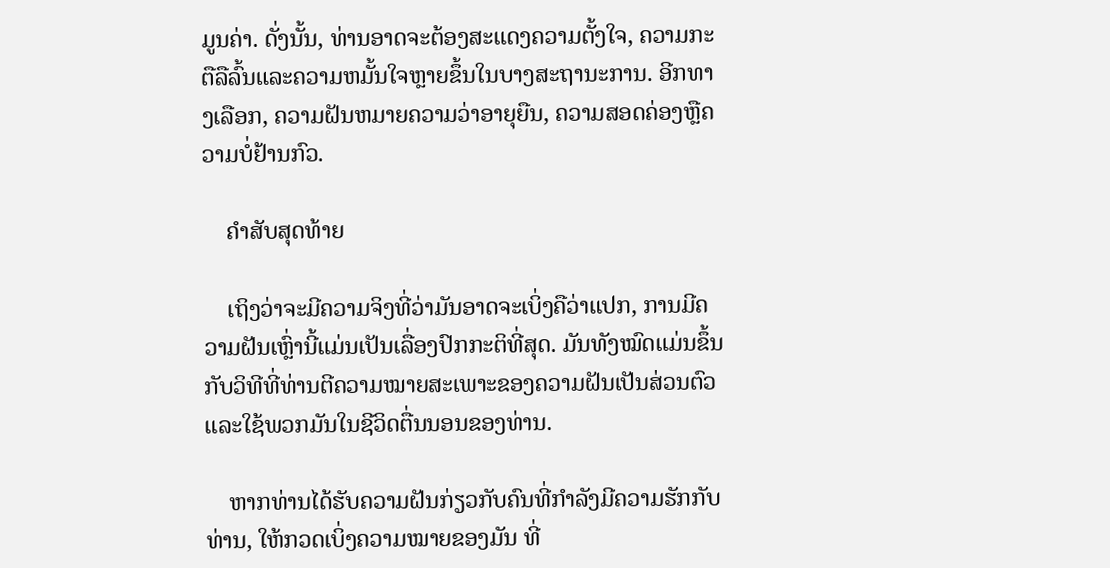ມູນຄ່າ. ດັ່ງນັ້ນ, ທ່ານອາດຈະຕ້ອງສະແດງຄວາມຕັ້ງໃຈ, ຄວາມກະຕືລືລົ້ນແລະຄວາມຫມັ້ນໃຈຫຼາຍຂຶ້ນໃນບາງສະຖານະການ. ອີກທາງເລືອກ, ຄວາມຝັນຫມາຍຄວາມວ່າອາຍຸຍືນ, ຄວາມສອດຄ່ອງຫຼືຄວາມບໍ່ຢ້ານກົວ.

    ຄຳສັບສຸດທ້າຍ

    ເຖິງວ່າຈະມີຄວາມຈິງທີ່ວ່າມັນອາດຈະເບິ່ງຄືວ່າແປກ, ການມີຄວາມຝັນເຫຼົ່ານີ້ແມ່ນເປັນເລື່ອງປົກກະຕິທີ່ສຸດ. ມັນທັງໝົດແມ່ນຂຶ້ນກັບວິທີທີ່ທ່ານຕີຄວາມໝາຍສະເພາະຂອງຄວາມຝັນເປັນສ່ວນຕົວ ແລະໃຊ້ພວກມັນໃນຊີວິດຕື່ນນອນຂອງທ່ານ.

    ຫາກທ່ານໄດ້ຮັບຄວາມຝັນກ່ຽວກັບຄົນທີ່ກຳລັງມີຄວາມຮັກກັບທ່ານ, ໃຫ້ກວດເບິ່ງຄວາມໝາຍຂອງມັນ ທີ່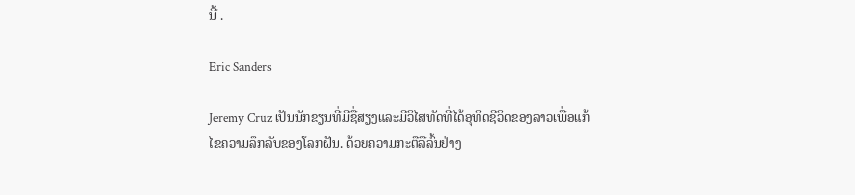ນີ້ .

Eric Sanders

Jeremy Cruz ເປັນນັກຂຽນທີ່ມີຊື່ສຽງແລະມີວິໄສທັດທີ່ໄດ້ອຸທິດຊີວິດຂອງລາວເພື່ອແກ້ໄຂຄວາມລຶກລັບຂອງໂລກຝັນ. ດ້ວຍຄວາມກະຕືລືລົ້ນຢ່າງ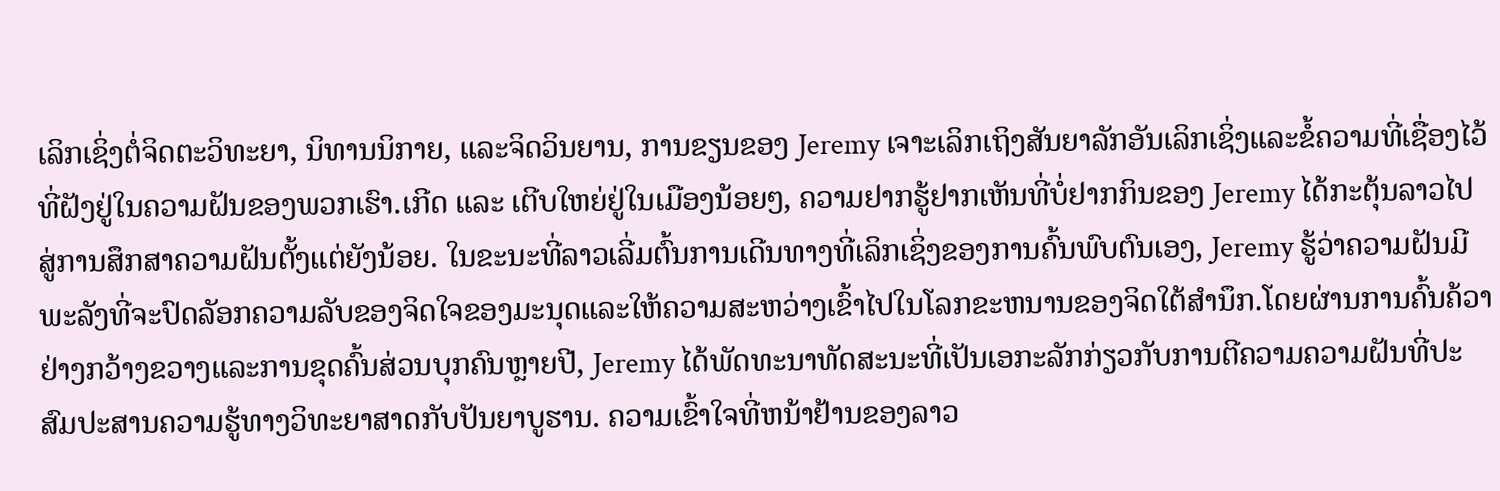ເລິກເຊິ່ງຕໍ່ຈິດຕະວິທະຍາ, ນິທານນິກາຍ, ແລະຈິດວິນຍານ, ການຂຽນຂອງ Jeremy ເຈາະເລິກເຖິງສັນຍາລັກອັນເລິກເຊິ່ງແລະຂໍ້ຄວາມທີ່ເຊື່ອງໄວ້ທີ່ຝັງຢູ່ໃນຄວາມຝັນຂອງພວກເຮົາ.ເກີດ ແລະ ເຕີບໃຫຍ່ຢູ່ໃນເມືອງນ້ອຍໆ, ຄວາມຢາກຮູ້ຢາກເຫັນທີ່ບໍ່ຢາກກິນຂອງ Jeremy ໄດ້ກະຕຸ້ນລາວໄປສູ່ການສຶກສາຄວາມຝັນຕັ້ງແຕ່ຍັງນ້ອຍ. ໃນຂະນະທີ່ລາວເລີ່ມຕົ້ນການເດີນທາງທີ່ເລິກເຊິ່ງຂອງການຄົ້ນພົບຕົນເອງ, Jeremy ຮູ້ວ່າຄວາມຝັນມີພະລັງທີ່ຈະປົດລັອກຄວາມລັບຂອງຈິດໃຈຂອງມະນຸດແລະໃຫ້ຄວາມສະຫວ່າງເຂົ້າໄປໃນໂລກຂະຫນານຂອງຈິດໃຕ້ສໍານຶກ.ໂດຍຜ່ານການຄົ້ນຄ້ວາຢ່າງກວ້າງຂວາງແລະການຂຸດຄົ້ນສ່ວນບຸກຄົນຫຼາຍປີ, Jeremy ໄດ້ພັດທະນາທັດສະນະທີ່ເປັນເອກະລັກກ່ຽວກັບການຕີຄວາມຄວາມຝັນທີ່ປະສົມປະສານຄວາມຮູ້ທາງວິທະຍາສາດກັບປັນຍາບູຮານ. ຄວາມເຂົ້າໃຈທີ່ຫນ້າຢ້ານຂອງລາວ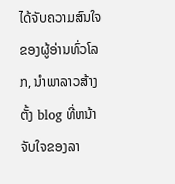ໄດ້ຈັບຄວາມສົນໃຈຂອງຜູ້ອ່ານທົ່ວໂລກ, ນໍາພາລາວສ້າງຕັ້ງ blog ທີ່ຫນ້າຈັບໃຈຂອງລາ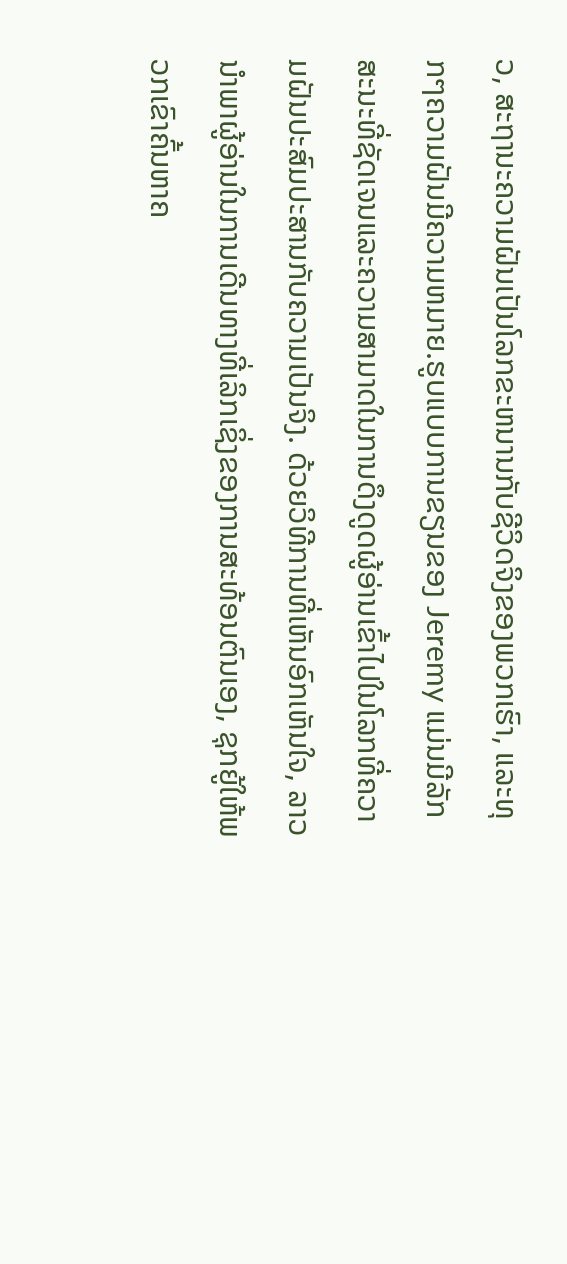ວ, ສະຖານະຄວາມຝັນເປັນໂລກຂະຫນານກັບຊີວິດຈິງຂອງພວກເຮົາ, ແລະທຸກໆຄວາມຝັນມີຄວາມຫມາຍ.ຮູບແບບການຂຽນຂອງ Jeremy ແມ່ນມີລັກສະນະທີ່ຊັດເຈນແລະຄວາມສາມາດໃນການດຶງດູດຜູ້ອ່ານເຂົ້າໄປໃນໂລກທີ່ຄວາມຝັນປະສົມປະສານກັບຄວາມເປັນຈິງ. ດ້ວຍວິທີການທີ່ເຫັນອົກເຫັນໃຈ, ລາວນໍາພາຜູ້ອ່ານໃນການເດີນທາງທີ່ເລິກເຊິ່ງຂອງການສະທ້ອນຕົນເອງ, ຊຸກຍູ້ໃຫ້ພວກເຂົາຄົ້ນຫາຄ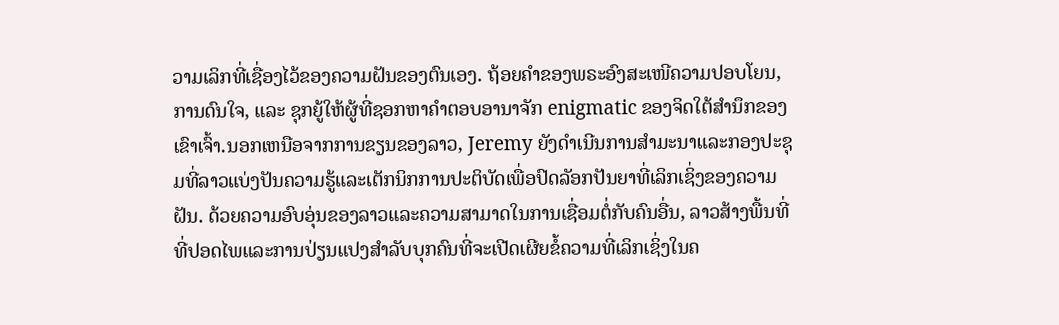ວາມເລິກທີ່ເຊື່ອງໄວ້ຂອງຄວາມຝັນຂອງຕົນເອງ. ຖ້ອຍຄຳຂອງພຣະອົງສະເໜີຄວາມປອບໂຍນ, ການດົນໃຈ, ແລະ ຊຸກຍູ້ໃຫ້ຜູ້ທີ່ຊອກຫາຄຳຕອບອານາຈັກ enigmatic ຂອງຈິດໃຕ້ສໍານຶກຂອງເຂົາເຈົ້າ.ນອກເຫນືອຈາກການຂຽນຂອງລາວ, Jeremy ຍັງດໍາເນີນການສໍາມະນາແລະກອງປະຊຸມທີ່ລາວແບ່ງປັນຄວາມຮູ້ແລະເຕັກນິກການປະຕິບັດເພື່ອປົດລັອກປັນຍາທີ່ເລິກເຊິ່ງຂອງຄວາມຝັນ. ດ້ວຍຄວາມອົບອຸ່ນຂອງລາວແລະຄວາມສາມາດໃນການເຊື່ອມຕໍ່ກັບຄົນອື່ນ, ລາວສ້າງພື້ນທີ່ທີ່ປອດໄພແລະການປ່ຽນແປງສໍາລັບບຸກຄົນທີ່ຈະເປີດເຜີຍຂໍ້ຄວາມທີ່ເລິກເຊິ່ງໃນຄ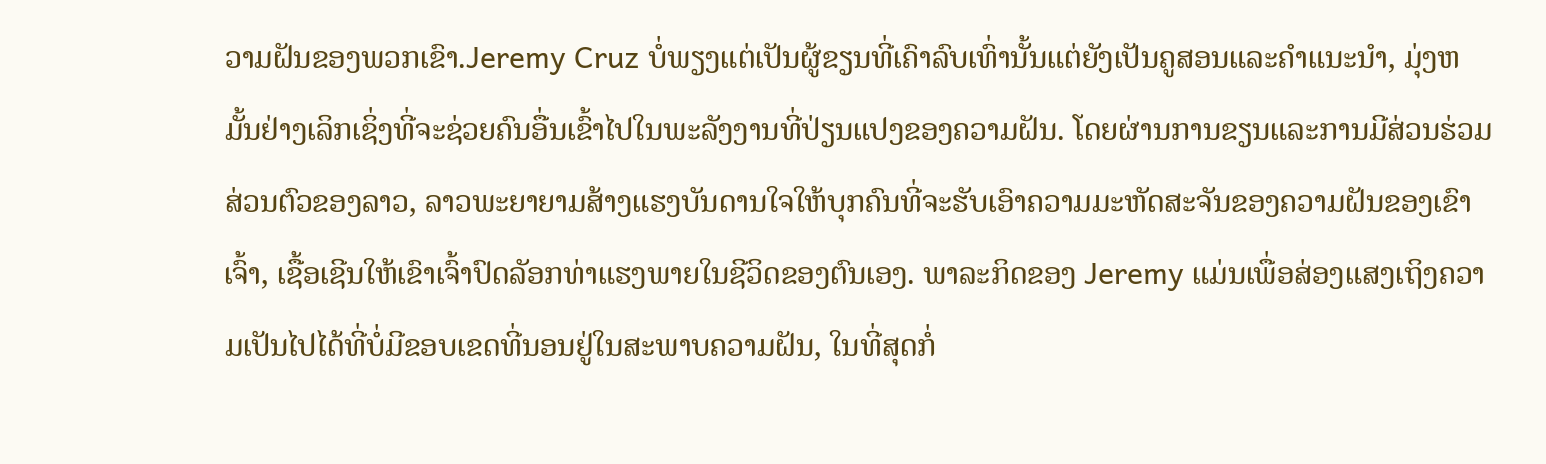ວາມຝັນຂອງພວກເຂົາ.Jeremy Cruz ບໍ່ພຽງແຕ່ເປັນຜູ້ຂຽນທີ່ເຄົາລົບເທົ່ານັ້ນແຕ່ຍັງເປັນຄູສອນແລະຄໍາແນະນໍາ, ມຸ່ງຫມັ້ນຢ່າງເລິກເຊິ່ງທີ່ຈະຊ່ວຍຄົນອື່ນເຂົ້າໄປໃນພະລັງງານທີ່ປ່ຽນແປງຂອງຄວາມຝັນ. ໂດຍຜ່ານການຂຽນແລະການມີສ່ວນຮ່ວມສ່ວນຕົວຂອງລາວ, ລາວພະຍາຍາມສ້າງແຮງບັນດານໃຈໃຫ້ບຸກຄົນທີ່ຈະຮັບເອົາຄວາມມະຫັດສະຈັນຂອງຄວາມຝັນຂອງເຂົາເຈົ້າ, ເຊື້ອເຊີນໃຫ້ເຂົາເຈົ້າປົດລັອກທ່າແຮງພາຍໃນຊີວິດຂອງຕົນເອງ. ພາລະກິດຂອງ Jeremy ແມ່ນເພື່ອສ່ອງແສງເຖິງຄວາມເປັນໄປໄດ້ທີ່ບໍ່ມີຂອບເຂດທີ່ນອນຢູ່ໃນສະພາບຄວາມຝັນ, ໃນທີ່ສຸດກໍ່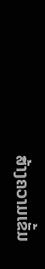ສ້າງຄວາມເຂັ້ມ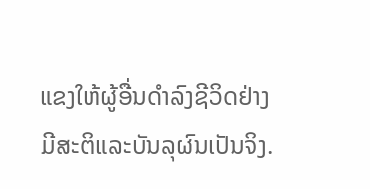ແຂງໃຫ້ຜູ້ອື່ນດໍາລົງຊີວິດຢ່າງມີສະຕິແລະບັນລຸຜົນເປັນຈິງ.